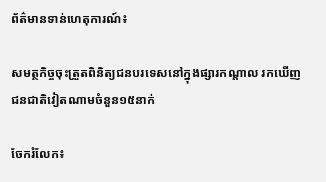ព័ត៌មានទាន់ហេតុការណ៍៖

សមត្ថកិច្ចចុះត្រួតពិនិត្យជនបរទេសនៅក្នុងផ្សារកណ្តាល រកឃើញជនជាតិវៀតណាមចំនួន១៥នាក់

ចែករំលែក៖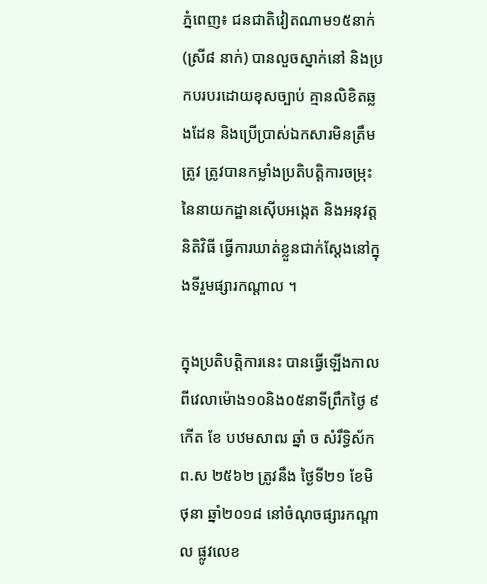ភ្នំពេញ៖ ជនជាតិវៀតណាម១៥នាក់ (ស្រី៨ នាក់) បានលួចស្នាក់នៅ និងប្រកបរបរដោយខុសច្បាប់ គ្មានលិខិតឆ្លងដែន និងប្រើប្រាស់ឯកសារមិនត្រឹមត្រូវ ត្រូវបានកម្លាំងប្រតិបត្តិការចម្រុះនៃនាយកដ្ឋានស៊ើបអង្កេត និងអនុវត្តនិតិវិធី ធ្វើការឃាត់ខ្លួនជាក់ស្តែងនៅក្នុងទីរួមផ្សារកណ្ដាល ។

ក្នុងប្រតិបត្តិការនេះ បានធ្វើឡើងកាលពីវេលាម៉ោង១០និង០៥នាទីព្រឹកថ្ងៃ ៩កើត ខែ បឋមសាឍ ឆ្នាំ ច សំរឹទ្ធិស័ក ព.ស ២៥៦២ ត្រូវនឹង ថ្ងៃទី២១ ខែមិថុនា ឆ្នាំ២០១៨ នៅចំណុចផ្សារកណ្តាល ផ្លូវលេខ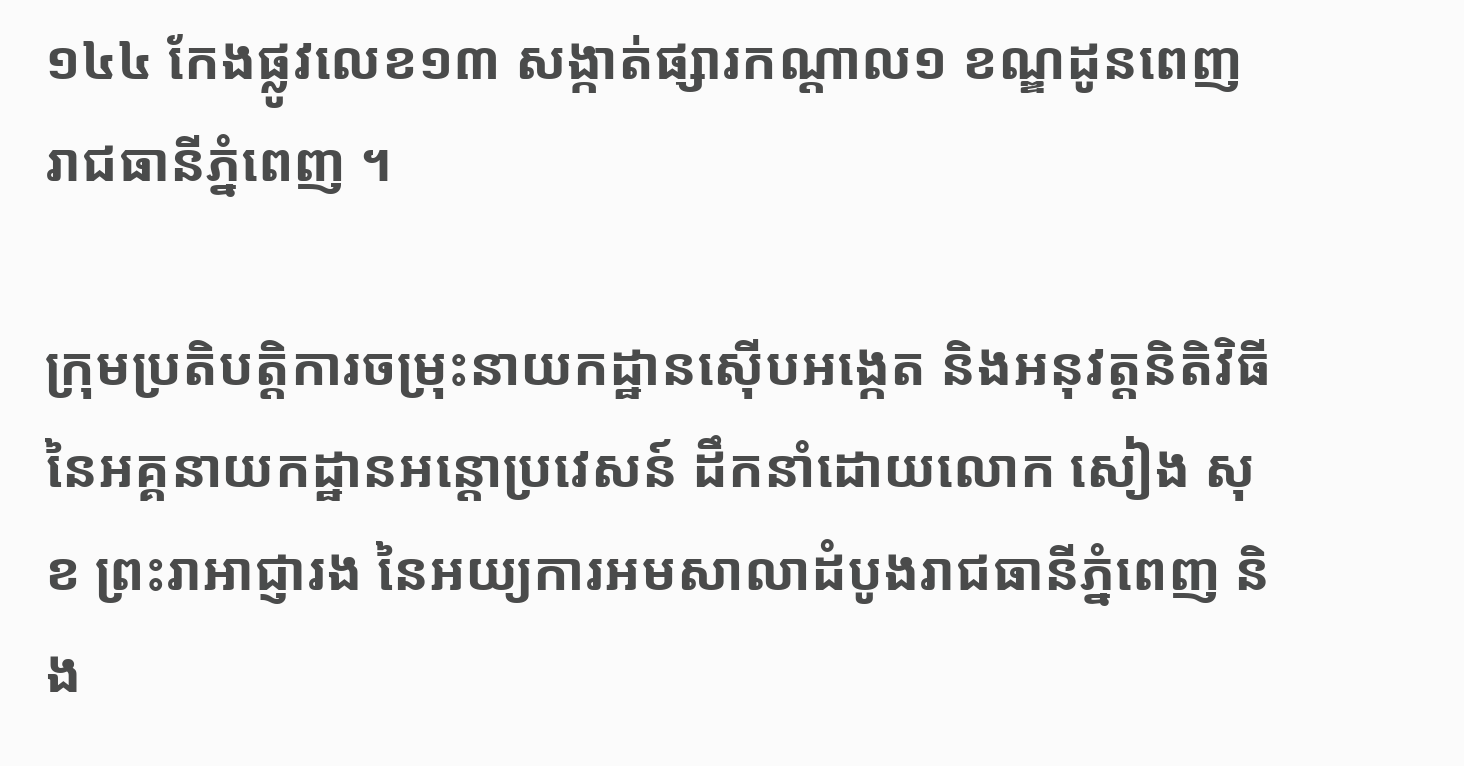១៤៤ កែងផ្លូវលេខ១៣ សង្កាត់ផ្សារកណ្តាល១ ខណ្ឌដូនពេញ រាជធានីភ្នំពេញ ។

ក្រុមប្រតិបត្តិការចម្រុះនាយកដ្ឋានស៊ើបអង្កេត និងអនុវត្តនិតិវិធី នៃអគ្គនាយកដ្ឋានអន្តោប្រវេសន៍ ដឹកនាំដោយលោក សៀង សុខ ព្រះរាអាជ្ញារង នៃអយ្យការអមសាលាដំបូងរាជធានីភ្នំពេញ និង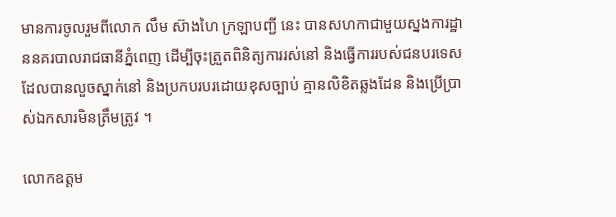មានការចូលរួមពីលោក លឹម ស៊ាងហៃ ក្រឡាបញ្ជី នេះ បានសហកាជាមួយស្នងការដ្ឋាននគរបាលរាជធានីភ្នំពេញ ដើម្បីចុះត្រួតពិនិត្យការរស់នៅ និងធ្វើការរបស់ជនបរទេសដែលបានលួចស្នាក់នៅ និងប្រកបរបរដោយខុសច្បាប់ គ្មានលិខិតឆ្លងដែន និងប្រើប្រាស់ឯកសារមិនត្រឹមត្រូវ ។

លោកឧត្តម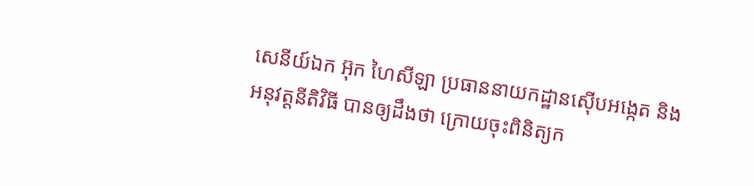សេនីយ៍ឯក អ៊ុក ហៃសីឡា ប្រធាននាយកដ្ឋានស៊ើបអង្កេត និងអនុវត្តនីតិវិធី បានឲ្យដឹងថា ក្រោយចុះពិនិត្យក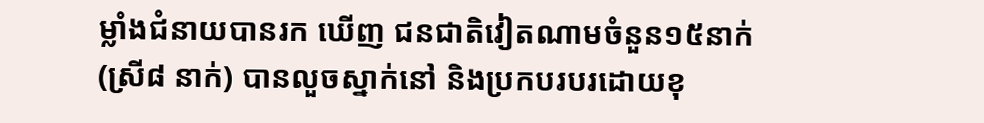ម្លាំងជំនាយបានរក ឃើញ ជនជាតិវៀតណាមចំនួន១៥នាក់ (ស្រី៨ នាក់) បានលួចស្នាក់នៅ និងប្រកបរបរដោយខុ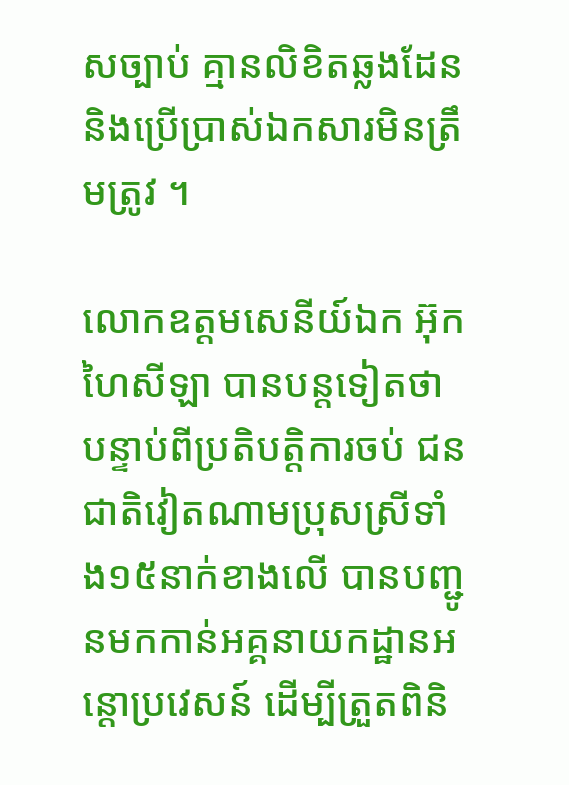សច្បាប់ គ្មានលិខិតឆ្លងដែន និងប្រើប្រាស់ឯកសារមិនត្រឹមត្រូវ ។

លោកឧត្តមសេនីយ៍ឯក អ៊ុក ហៃសីឡា បានបន្តទៀតថា បន្ទាប់ពីប្រតិបត្តិការចប់ ជនជាតិវៀតណាមប្រុសស្រីទាំង១៥នាក់ខាងលើ បានបញ្ជូនមកកាន់អគ្គនាយកដ្ឋានអន្តោប្រវេសន៍ ដើម្បីត្រួតពិនិ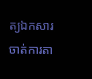ត្យឯកសារចាត់ការតា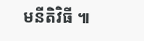មនីតិវិធី ៕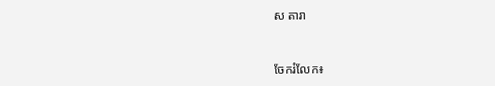ស តារា


ចែករំលែក៖